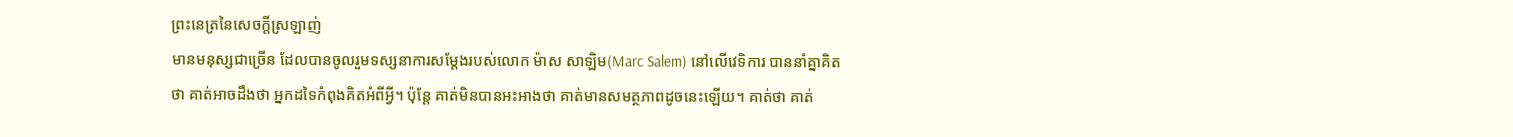ព្រះនេត្រនៃសេចក្តីស្រឡាញ់
មានមនុស្សជាច្រើន ដែលបានចូលរួមទស្សនាការសម្តែងរបស់លោក ម៉ាស សាឡិម(Marc Salem) នៅលើវេទិការ បាននាំគ្នាគិតថា គាត់អាចដឹងថា អ្នកដទៃកំពុងគិតអំពីអ្វី។ ប៉ុន្តែ គាត់មិនបានអះអាងថា គាត់មានសមត្ថភាពដូចនេះឡើយ។ គាត់ថា គាត់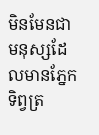មិនមែនជាមនុស្សដែលមានភ្នែកទិព្វត្រ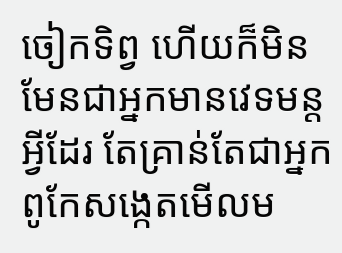ចៀកទិព្វ ហើយក៏មិនមែនជាអ្នកមានវេទមន្តអ្វីដែរ តែគ្រាន់តែជាអ្នកពូកែសង្កេតមើលម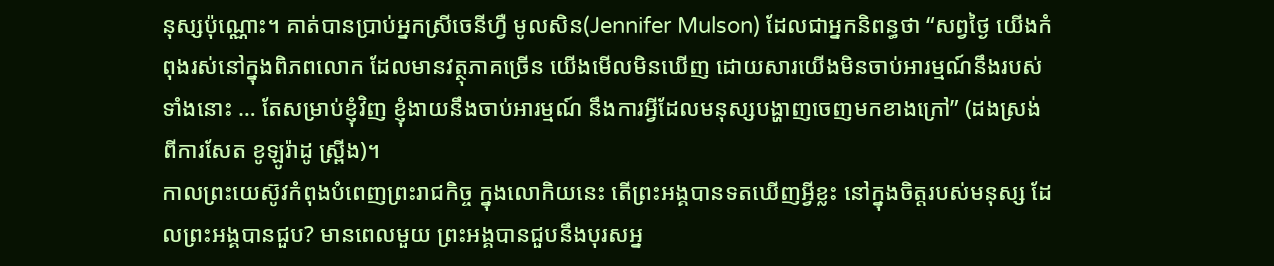នុស្សប៉ុណ្ណោះ។ គាត់បានប្រាប់អ្នកស្រីចេនីហ្វឺ មូលសិន(Jennifer Mulson) ដែលជាអ្នកនិពន្ធថា “សព្វថ្ងៃ យើងកំពុងរស់នៅក្នុងពិភពលោក ដែលមានវត្ថុភាគច្រើន យើងមើលមិនឃើញ ដោយសារយើងមិនចាប់អារម្មណ៍នឹងរបស់ទាំងនោះ … តែសម្រាប់ខ្ញុំវិញ ខ្ញុំងាយនឹងចាប់អារម្មណ៍ នឹងការអ្វីដែលមនុស្សបង្ហាញចេញមកខាងក្រៅ” (ដងស្រង់ពីការសែត ខូឡូរ៉ាដូ ស្រ្ពីង)។
កាលព្រះយេស៊ូវកំពុងបំពេញព្រះរាជកិច្ច ក្នុងលោកិយនេះ តើព្រះអង្គបានទតឃើញអ្វីខ្លះ នៅក្នុងចិត្តរបស់មនុស្ស ដែលព្រះអង្គបានជួប? មានពេលមួយ ព្រះអង្គបានជួបនឹងបុរសអ្ន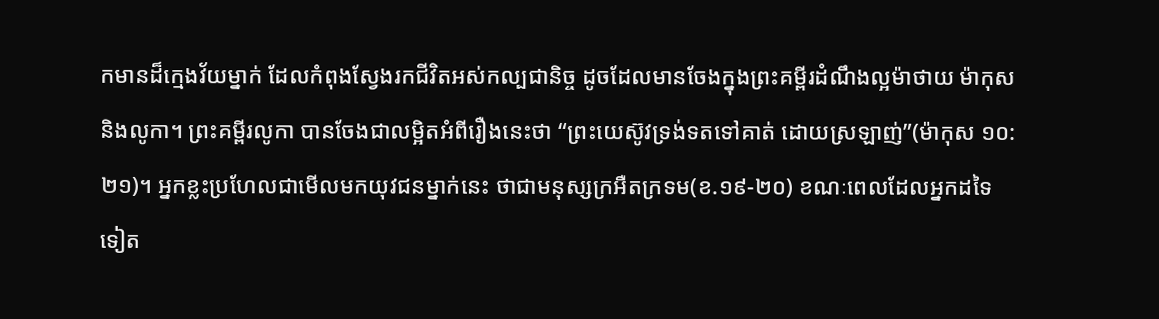កមានដ៏ក្មេងវ័យម្នាក់ ដែលកំពុងស្វែងរកជីវិតអស់កល្បជានិច្ច ដូចដែលមានចែងក្នុងព្រះគម្ពីរដំណឹងល្អម៉ាថាយ ម៉ាកុស និងលូកា។ ព្រះគម្ពីរលូកា បានចែងជាលម្អិតអំពីរឿងនេះថា “ព្រះយេស៊ូវទ្រង់ទតទៅគាត់ ដោយស្រឡាញ់”(ម៉ាកុស ១០:២១)។ អ្នកខ្លះប្រហែលជាមើលមកយុវជនម្នាក់នេះ ថាជាមនុស្សក្រអឺតក្រទម(ខ.១៩-២០) ខណៈពេលដែលអ្នកដទៃទៀត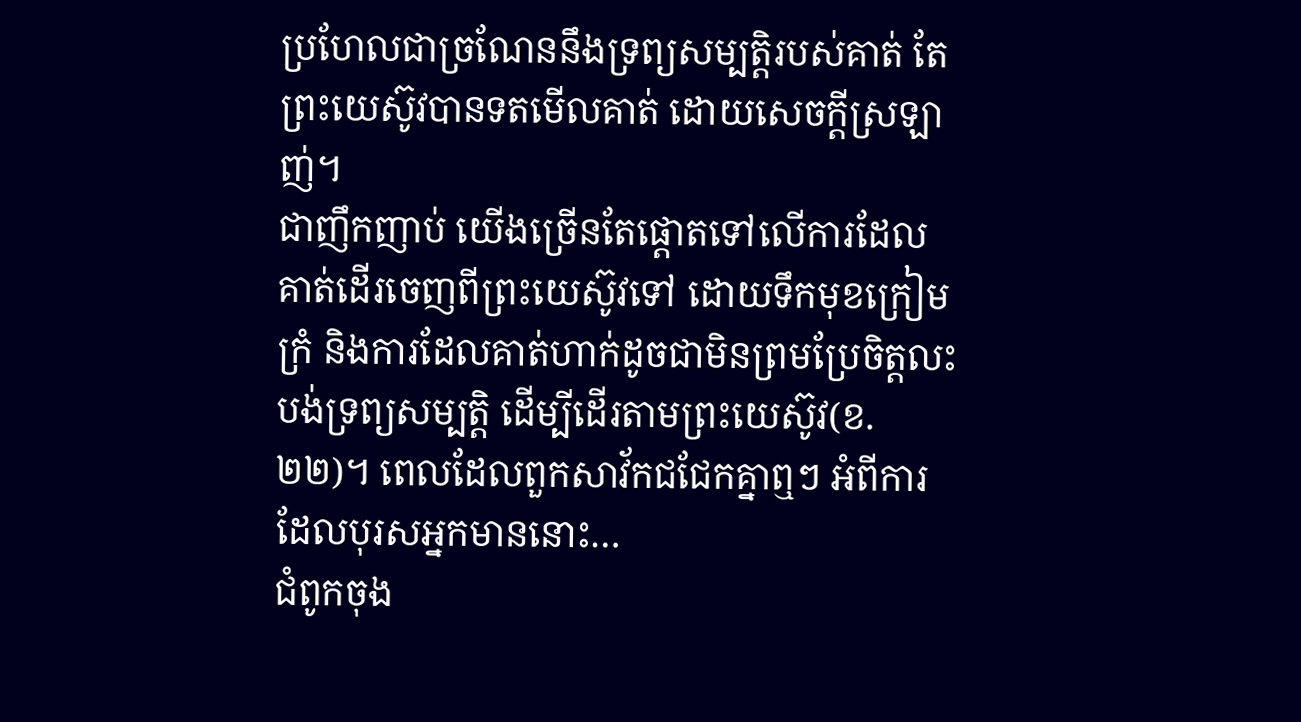ប្រហែលជាច្រណែននឹងទ្រព្យសម្បត្តិរបស់គាត់ តែព្រះយេស៊ូវបានទតមើលគាត់ ដោយសេចក្តីស្រឡាញ់។
ជាញឹកញាប់ យើងច្រើនតែផ្តោតទៅលើការដែលគាត់ដើរចេញពីព្រះយេស៊ូវទៅ ដោយទឹកមុខក្រៀមក្រំ និងការដែលគាត់ហាក់ដូចជាមិនព្រមប្រែចិត្តលះបង់ទ្រព្យសម្បត្តិ ដើម្បីដើរតាមព្រះយេស៊ូវ(ខ.២២)។ ពេលដែលពួកសាវ័កជជែកគ្នាឮៗ អំពីការដែលបុរសអ្នកមាននោះ…
ជំពូកចុង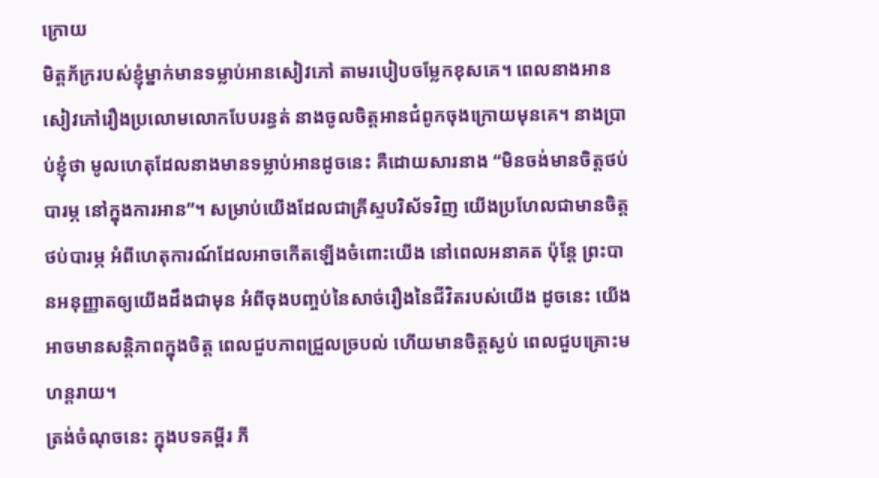ក្រោយ
មិត្តភ័ក្ររបស់ខ្ញុំម្នាក់មានទម្លាប់អានសៀវភៅ តាមរបៀបចម្លែកខុសគេ។ ពេលនាងអានសៀវភៅរឿងប្រលោមលោកបែបរន្ធត់ នាងចូលចិត្តអានជំពូកចុងក្រោយមុនគេ។ នាងប្រាប់ខ្ញុំថា មូលហេតុដែលនាងមានទម្លាប់អានដូចនេះ គឺដោយសារនាង “មិនចង់មានចិត្តថប់បារម្ភ នៅក្នុងការអាន”។ សម្រាប់យើងដែលជាគ្រីស្ទបរិស័ទវិញ យើងប្រហែលជាមានចិត្តថប់បារម្ភ អំពីហេតុការណ៍ដែលអាចកើតឡើងចំពោះយើង នៅពេលអនាគត ប៉ុន្តែ ព្រះបានអនុញ្ញាតឲ្យយើងដឹងជាមុន អំពីចុងបញ្ចប់នៃសាច់រឿងនៃជីវិតរបស់យើង ដូចនេះ យើងអាចមានសន្តិភាពក្នុងចិត្ត ពេលជួបភាពជ្រួលច្របល់ ហើយមានចិត្តស្ងប់ ពេលជួបគ្រោះមហន្តរាយ។
ត្រង់ចំណុចនេះ ក្នុងបទគម្ពីរ ភី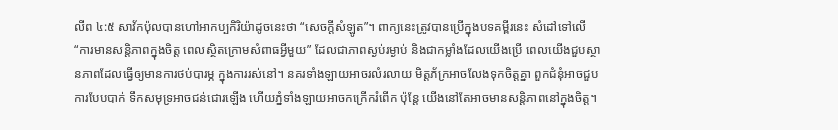លីព ៤:៥ សាវ័កប៉ុលបានហៅអាកប្បកិរិយ៉ាដូចនេះថា “សេចក្តីសំឡូត”។ ពាក្យនេះត្រូវបានប្រើក្នុងបទគម្ពីរនេះ សំដៅទៅលើ “ការមានសន្តិភាពក្នុងចិត្ត ពេលស្ថិតក្រោមសំពាធអ្វីមួយ” ដែលជាភាពស្ងប់រម្ងាប់ និងជាកម្លាំងដែលយើងប្រើ ពេលយើងជួបស្ថានភាពដែលធ្វើឲ្យមានការថប់បារម្ភ ក្នុងការរស់នៅ។ នគរទាំងឡាយអាចរលំរលាយ មិត្តភ័ក្រអាចលែងទុកចិត្តគ្នា ពួកជំនុំអាចជួបការបែបបាក់ ទឹកសមុទ្រអាចជន់ជោរឡើង ហើយភ្នំទាំងឡាយអាចកក្រើករំពើក ប៉ុន្តែ យើងនៅតែអាចមានសន្តិភាពនៅក្នុងចិត្ត។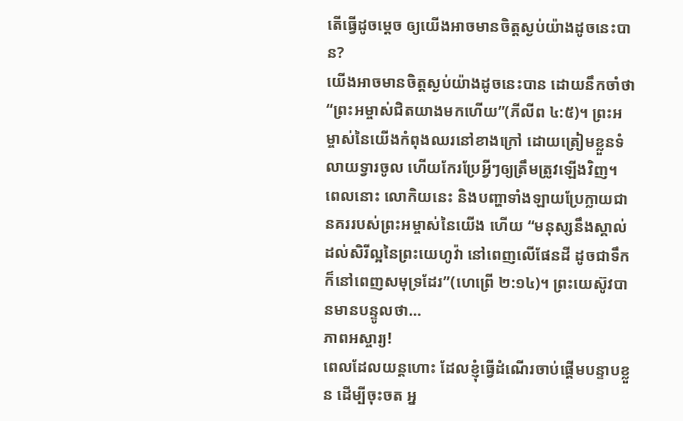តើធ្វើដូចម្តេច ឲ្យយើងអាចមានចិត្តស្ងប់យ៉ាងដូចនេះបាន?
យើងអាចមានចិត្តស្ងប់យ៉ាងដូចនេះបាន ដោយនឹកចាំថា “ព្រះអម្ចាស់ជិតយាងមកហើយ”(ភីលីព ៤:៥)។ ព្រះអម្ចាស់នៃយើងកំពុងឈរនៅខាងក្រៅ ដោយត្រៀមខ្លួនទំលាយទ្វារចូល ហើយកែរប្រែអ្វីៗឲ្យត្រឹមត្រូវឡើងវិញ។ ពេលនោះ លោកិយនេះ និងបញ្ហាទាំងឡាយប្រែក្លាយជានគររបស់ព្រះអម្ចាស់នៃយើង ហើយ “មនុស្សនឹងស្គាល់ដល់សិរីល្អនៃព្រះយេហូវ៉ា នៅពេញលើផែនដី ដូចជាទឹកក៏នៅពេញសមុទ្រដែរ”(ហេព្រើ ២:១៤)។ ព្រះយេស៊ូវបានមានបន្ទូលថា…
ភាពអស្ចារ្យ!
ពេលដែលយន្តហោះ ដែលខ្ញុំធ្វើដំណើរចាប់ផ្តើមបន្ទាបខ្លួន ដើម្បីចុះចត អ្ន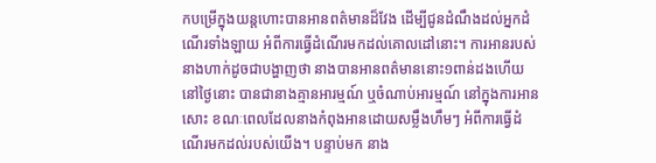កបម្រើក្នុងយន្តហោះបានអានពត៌មានដ៏វែង ដើម្បីជូនដំណឹងដល់អ្នកដំណើរទាំងឡាយ អំពីការធ្វើដំណើរមកដល់គោលដៅនោះ។ ការអានរបស់នាងហាក់ដូចជាបង្ហាញថា នាងបានអានពត៌មាននោះ១ពាន់ដងហើយ នៅថ្ងៃនោះ បានជានាងគ្មានអារម្មណ៍ ឬចំណាប់អារម្មណ៍ នៅក្នុងការអានសោះ ខណៈពេលដែលនាងកំពុងអានដោយសម្លឹងហឹមៗ អំពីការធ្វើដំណើរមកដល់របស់យើង។ បន្ទាប់មក នាង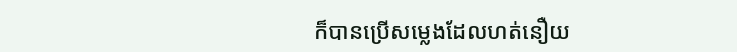ក៏បានប្រើសម្លេងដែលហត់នឿយ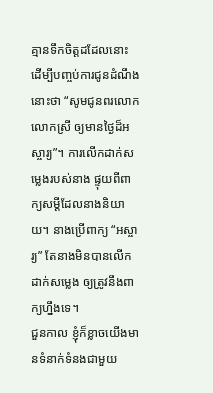គ្មានទឹកចិត្តដដែលនោះ ដើម្បីបញ្ចប់ការជូនដំណឹងនោះថា “សូមជូនពរលោកលោកស្រី ឲ្យមានថ្ងៃដ៏អស្ចារ្យ”។ ការលើកដាក់សម្លេងរបស់នាង ផ្ទុយពីពាក្យសម្តីដែលនាងនិយាយ។ នាងប្រើពាក្យ “អស្ចារ្យ” តែនាងមិនបានលើកដាក់សម្លេង ឲ្យត្រូវនឹងពាក្យហ្នឹងទេ។
ជួនកាល ខ្ញុំក៏ខ្លាចយើងមានទំនាក់ទំនងជាមួយ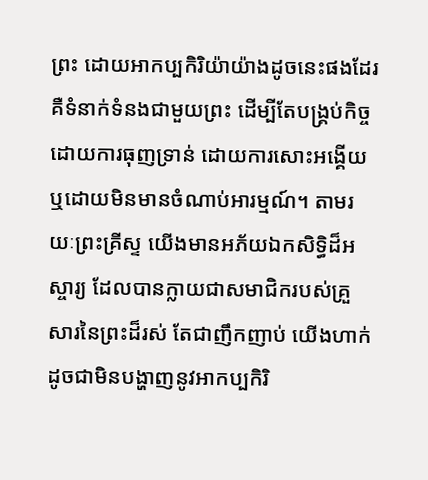ព្រះ ដោយអាកប្បកិរិយ៉ាយ៉ាងដូចនេះផងដែរ គឺទំនាក់ទំនងជាមួយព្រះ ដើម្បីតែបង្គ្រប់កិច្ច ដោយការធុញទ្រាន់ ដោយការសោះអង្គើយ ឬដោយមិនមានចំណាប់អារម្មណ៍។ តាមរយៈព្រះគ្រីស្ទ យើងមានអភ័យឯកសិទ្ធិដ៏អស្ចារ្យ ដែលបានក្លាយជាសមាជិករបស់គ្រួសារនៃព្រះដ៏រស់ តែជាញឹកញាប់ យើងហាក់ដូចជាមិនបង្ហាញនូវអាកប្បកិរិ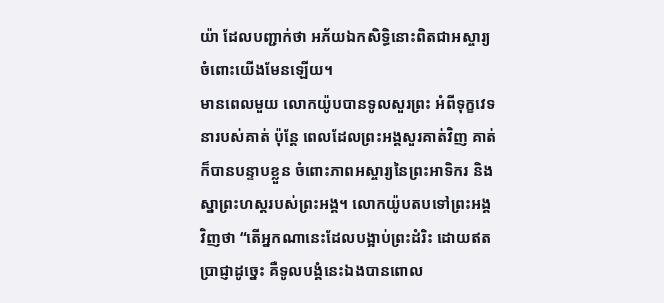យ៉ា ដែលបញ្ជាក់ថា អភ័យឯកសិទ្ធិនោះពិតជាអស្ចារ្យចំពោះយើងមែនឡើយ។
មានពេលមួយ លោកយ៉ូបបានទូលសួរព្រះ អំពីទុក្ខវេទនារបស់គាត់ ប៉ុន្តែ ពេលដែលព្រះអង្គសួរគាត់វិញ គាត់ក៏បានបន្ទាបខ្លួន ចំពោះភាពអស្ចារ្យនៃព្រះអាទិករ និងស្នាព្រះហស្តរបស់ព្រះអង្គ។ លោកយ៉ូបតបទៅព្រះអង្គវិញថា “តើអ្នកណានេះដែលបង្អាប់ព្រះដំរិះ ដោយឥតប្រាជ្ញាដូច្នេះ គឺទូលបង្គំនេះឯងបានពោល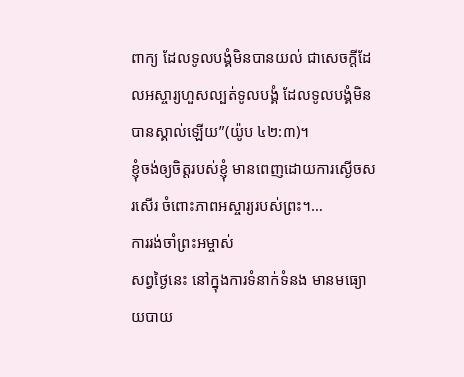ពាក្យ ដែលទូលបង្គំមិនបានយល់ ជាសេចក្តីដែលអស្ចារ្យហួសល្បត់ទូលបង្គំ ដែលទូលបង្គំមិនបានស្គាល់ឡើយ”(យ៉ូប ៤២:៣)។
ខ្ញុំចង់ឲ្យចិត្តរបស់ខ្ញុំ មានពេញដោយការស្ងើចសរសើរ ចំពោះភាពអស្ចារ្យរបស់ព្រះ។…
ការរង់ចាំព្រះអម្ចាស់
សព្វថ្ងៃនេះ នៅក្នុងការទំនាក់ទំនង មានមធ្យោយបាយ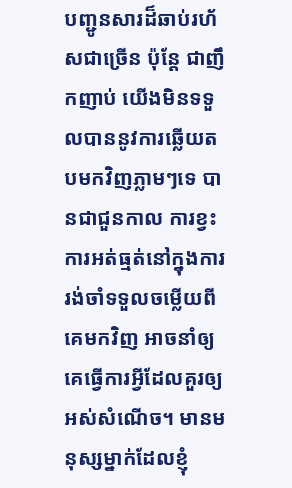បញ្ជូនសារដ៏ឆាប់រហ័សជាច្រើន ប៉ុន្តែ ជាញឹកញាប់ យើងមិនទទួលបាននូវការឆ្លើយតបមកវិញភ្លាមៗទេ បានជាជួនកាល ការខ្វះការអត់ធ្មត់នៅក្នុងការរង់ចាំទទួលចម្លើយពីគេមកវិញ អាចនាំឲ្យគេធ្វើការអ្វីដែលគួរឲ្យអស់សំណើច។ មានមនុស្សម្នាក់ដែលខ្ញុំ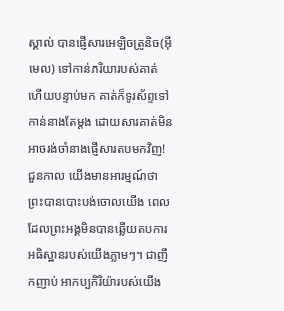ស្គាល់ បានផ្ញើសារអេឡិចត្រូនិច(អ៊ីមេល) ទៅកាន់ភរិយារបស់គាត់ ហើយបន្ទាប់មក គាត់ក៏ទូរស័ព្ទទៅកាន់នាងតែម្តង ដោយសារគាត់មិនអាចរង់ចាំនាងផ្ញើសារតបមកវិញ!
ជួនកាល យើងមានអារម្មណ៍ថា ព្រះបានបោះបង់ចោលយើង ពេលដែលព្រះអង្គមិនបានឆ្លើយតបការអធិស្ឋានរបស់យើងភ្លាមៗ។ ជាញឹកញាប់ អាកប្បកិរិយ៉ារបស់យើង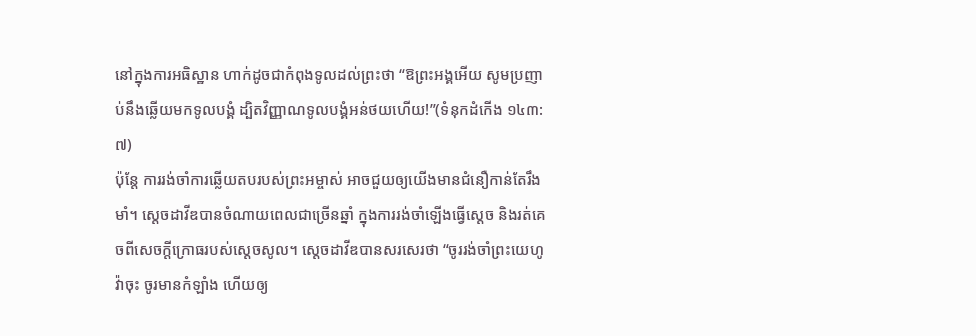នៅក្នុងការអធិស្ឋាន ហាក់ដូចជាកំពុងទូលដល់ព្រះថា “ឱព្រះអង្គអើយ សូមប្រញាប់នឹងឆ្លើយមកទូលបង្គំ ដ្បិតវិញ្ញាណទូលបង្គំអន់ថយហើយ!”(ទំនុកដំកើង ១៤៣:៧)
ប៉ុន្តែ ការរង់ចាំការឆ្លើយតបរបស់ព្រះអម្ចាស់ អាចជួយឲ្យយើងមានជំនឿកាន់តែរឹងមាំ។ ស្តេចដាវីឌបានចំណាយពេលជាច្រើនឆ្នាំ ក្នុងការរង់ចាំឡើងធ្វើស្តេច និងរត់គេចពីសេចក្តីក្រោធរបស់ស្តេចសូល។ ស្តេចដាវីឌបានសរសេរថា “ចូររង់ចាំព្រះយេហូវ៉ាចុះ ចូរមានកំឡាំង ហើយឲ្យ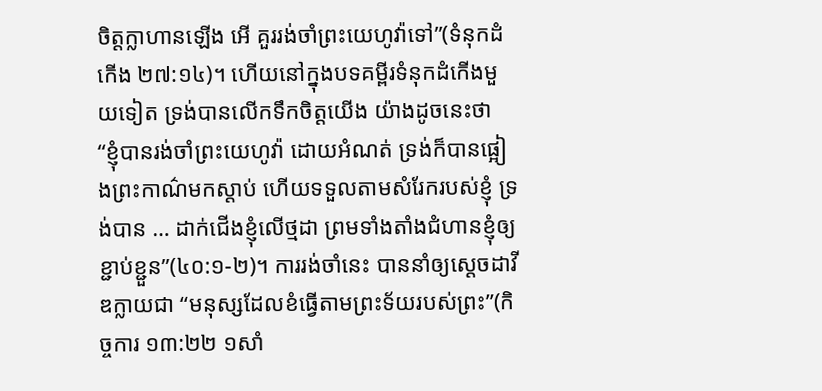ចិត្តក្លាហានឡើង អើ គួររង់ចាំព្រះយេហូវ៉ាទៅ”(ទំនុកដំកើង ២៧:១៤)។ ហើយនៅក្នុងបទគម្ពីរទំនុកដំកើងមួយទៀត ទ្រង់បានលើកទឹកចិត្តយើង យ៉ាងដូចនេះថា “ខ្ញុំបានរង់ចាំព្រះយេហូវ៉ា ដោយអំណត់ ទ្រង់ក៏បានផ្អៀងព្រះកាណ៌មកស្តាប់ ហើយទទួលតាមសំរែករបស់ខ្ញុំ ទ្រង់បាន … ដាក់ជើងខ្ញុំលើថ្មដា ព្រមទាំងតាំងជំហានខ្ញុំឲ្យខ្ជាប់ខ្ជួន”(៤០:១-២)។ ការរង់ចាំនេះ បាននាំឲ្យស្តេចដាវីឌក្លាយជា “មនុស្សដែលខំធ្វើតាមព្រះទ័យរបស់ព្រះ”(កិច្ចការ ១៣:២២ ១សាំ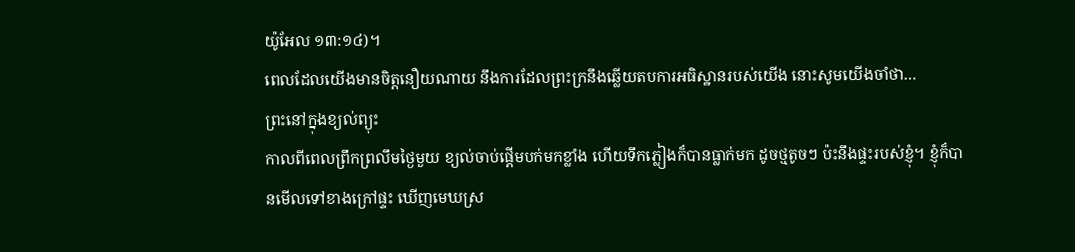យ៉ូអែល ១៣:១៤)។
ពេលដែលយើងមានចិត្តនឿយណាយ នឹងការដែលព្រះក្រនឹងឆ្លើយតបការអធិស្ឋានរបស់យើង នោះសូមយើងចាំថា…
ព្រះនៅក្នុងខ្យល់ព្យុះ
កាលពីពេលព្រឹកព្រលឹមថ្ងៃមួយ ខ្យល់ចាប់ផ្តើមបក់មកខ្លាំង ហើយទឹកភ្លៀងក៏បានធ្លាក់មក ដូចថ្មតូចៗ ប៉ះនឹងផ្ទះរបស់ខ្ញុំ។ ខ្ញុំក៏បានមើលទៅខាងក្រៅផ្ទះ ឃើញមេឃស្រ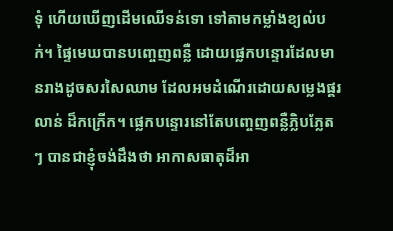ទុំ ហើយឃើញដើមឈើទន់ទោ ទៅតាមកម្លាំងខ្យល់បក់។ ផ្ទៃមេឃបានបញ្ចេញពន្លឺ ដោយផ្លេកបន្ទោរដែលមានរាងដូចសរសៃឈាម ដែលអមដំណើរដោយសម្លេងផ្គរលាន់ ដ៏កក្រើក។ ផ្លេកបន្ទោរនៅតែបញ្ចេញពន្លឺភ្លិបភ្លែតៗ បានជាខ្ញុំចង់ដឹងថា អាកាសធាតុដ៏អា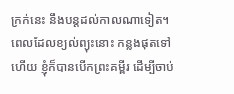ក្រក់នេះ នឹងបន្តដល់កាលណាទៀត។
ពេលដែលខ្យល់ព្យុះនោះ កន្លងផុតទៅហើយ ខ្ញុំក៏បានបើកព្រះគម្ពីរ ដើម្បីចាប់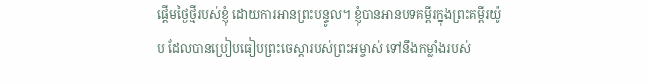ផ្តើមថ្ងៃថ្មីរបស់ខ្ញុំ ដោយការអានព្រះបន្ទូល។ ខ្ញុំបានអានបទគម្ពីរក្នុងព្រះគម្ពីរយ៉ូប ដែលបានប្រៀបធៀបព្រះចេស្តារបស់ព្រះអម្ចាស់ ទៅនឹងកម្លាំងរបស់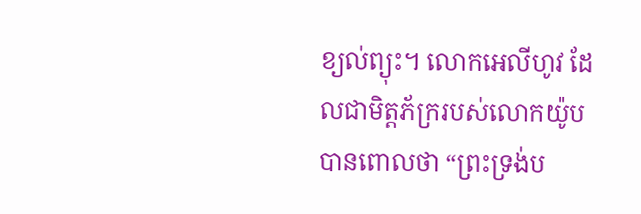ខ្យល់ព្យុះ។ លោកអេលីហូវ ដែលជាមិត្តភ័ក្ររបស់លោកយ៉ូបបានពោលថា “ព្រះទ្រង់ប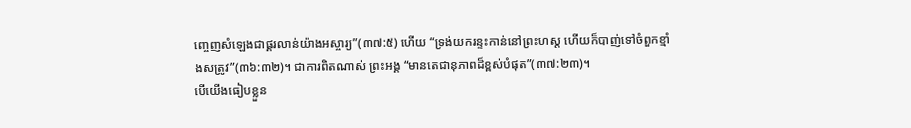ញ្ចេញសំឡេងជាផ្គរលាន់យ៉ាងអស្ចារ្យ”(៣៧:៥) ហើយ “ទ្រង់យករន្ទះកាន់នៅព្រះហស្ត ហើយក៏បាញ់ទៅចំពួកខ្មាំងសត្រូវ”(៣៦:៣២)។ ជាការពិតណាស់ ព្រះអង្គ “មានតេជានុភាពដ៏ខ្ពស់បំផុត”(៣៧:២៣)។
បើយើងធៀបខ្លួន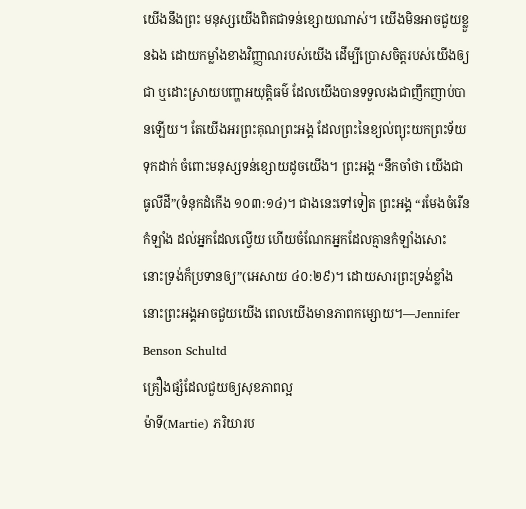យើងនឹងព្រះ មនុស្សយើងពិតជាទន់ខ្សោយណាស់។ យើងមិនអាចជួយខ្លួនឯង ដោយកម្លាំងខាងវិញ្ញាណរបស់យើង ដើម្បីប្រោសចិត្តរបស់យើងឲ្យជា ឬដោះស្រាយបញ្ហាអយុត្តិធម៌ ដែលយើងបានទទួលរងជាញឹកញាប់បានឡើយ។ តែយើងអរព្រះគុណព្រះអង្គ ដែលព្រះនៃខ្យល់ព្យុះយកព្រះទ័យទុកដាក់ ចំពោះមនុស្សទន់ខ្សោយដូចយើង។ ព្រះអង្គ “នឹកចាំថា យើងជាធូលីដី”(ទំនុកដំកើង ១០៣:១៤)។ ជាងនេះទៅទៀត ព្រះអង្គ “រមែងចំរើនកំឡាំង ដល់អ្នកដែលល្វើយ ហើយចំណែកអ្នកដែលគ្មានកំឡាំងសោះ នោះទ្រង់ក៏ប្រទានឲ្យ”(អេសាយ ៤០:២៩)។ ដោយសារព្រះទ្រង់ខ្លាំង នោះព្រះអង្គអាចជួយយើង ពេលយើងមានភាពកម្សោយ។—Jennifer Benson Schultd
គ្រឿងផ្សំដែលជួយឲ្យសុខភាពល្អ
ម៉ាទី(Martie) ភរិយារប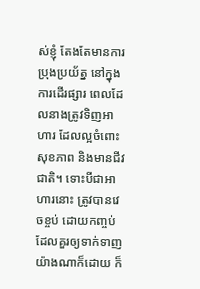ស់ខ្ញុំ តែងតែមានការប្រុងប្រយ័ត្ន នៅក្នុងការដើរផ្សារ ពេលដែលនាងត្រូវទិញអាហារ ដែលល្អចំពោះសុខភាព និងមានជីវជាតិ។ ទោះបីជាអាហារនោះ ត្រូវបានវេចខ្ចប់ ដោយកញ្ចប់ ដែលគួរឲ្យទាក់ទាញយ៉ាងណាក៏ដោយ ក៏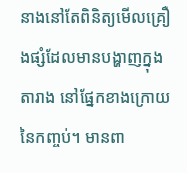នាងនៅតែពិនិត្យមើលគ្រឿងផ្សំដែលមានបង្ហាញក្នុងតារាង នៅផ្នែកខាងក្រោយនៃកញ្ចប់។ មានពា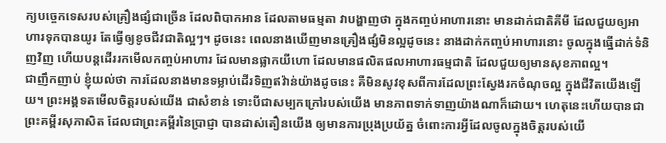ក្យបច្ចេកទេសរបស់គ្រឿងផ្សំជាច្រើន ដែលពិបាកអាន ដែលតាមធម្មតា វាបង្ហាញថា ក្នុងកញ្ចប់អាហារនោះ មានដាក់ជាតិគីមី ដែលជួយឲ្យអាហារទុកបានយូរ តែធ្វើឲ្យខូចជីវជាតិល្អៗ។ ដូចនេះ ពេលនាងឃើញមានគ្រឿងផ្សំមិនល្អដូចនេះ នាងដាក់កញ្ចប់អាហារនោះ ចូលក្នុងធ្នើដាក់ទំនិញវិញ ហើយបន្តដើររកមើលកញ្ចប់អាហារ ដែលមានផ្លាកយីហោ ដែលមានផលិតផលអាហារធម្មជាតិ ដែលជួយឲ្យមានសុខភាពល្អ។
ជាញឹកញាប់ ខ្ញុំយល់ថា ការដែលនាងមានទម្លាប់ដើរទិញឥវ៉ាន់យ៉ាងដូចនេះ គឺមិនសូវខុសពីការដែលព្រះស្វែងរកចំណុចល្អ ក្នុងជីវិតយើងឡើយ។ ព្រះអង្គទតមើលចិត្តរបស់យើង ជាសំខាន់ ទោះបីជាសម្បកក្រៅរបស់យើង មានភាពទាក់ទាញយ៉ាងណាក៏ដោយ។ ហេតុនេះហើយបានជា ព្រះគម្ពីរសុភាសិត ដែលជាព្រះគម្ពីរនៃប្រាជ្ញា បានដាស់តឿនយើង ឲ្យមានការប្រុងប្រយ័ត្ន ចំពោះការអ្វីដែលចូលក្នុងចិត្តរបស់យើ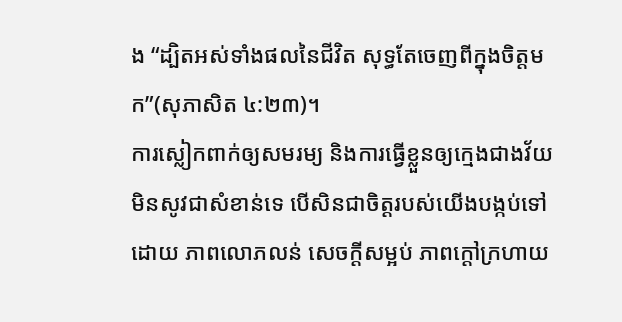ង “ដ្បិតអស់ទាំងផលនៃជីវិត សុទ្ធតែចេញពីក្នុងចិត្តមក”(សុភាសិត ៤:២៣)។
ការស្លៀកពាក់ឲ្យសមរម្យ និងការធ្វើខ្លួនឲ្យក្មេងជាងវ័យ មិនសូវជាសំខាន់ទេ បើសិនជាចិត្តរបស់យើងបង្កប់ទៅដោយ ភាពលោភលន់ សេចក្តីសម្អប់ ភាពក្តៅក្រហាយ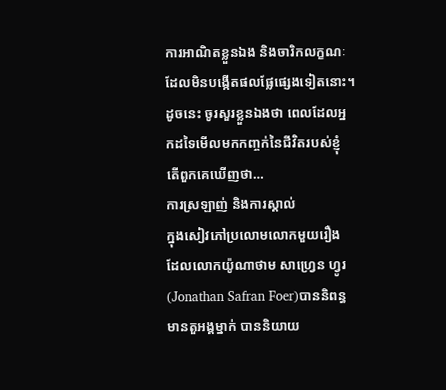ការអាណិតខ្លួនឯង និងចារិកលក្ខណៈដែលមិនបង្កើតផលផ្លែផ្សេងទៀតនោះ។ ដូចនេះ ចូរសួរខ្លួនឯងថា ពេលដែលអ្នកដទៃមើលមកកញ្ចក់នៃជីវិតរបស់ខ្ញុំ តើពួកគេឃើញថា…
ការស្រឡាញ់ និងការស្គាល់
ក្នុងសៀវភៅប្រលោមលោកមួយរឿង ដែលលោកយ៉ូណាថាម សាហ្វ្រេន ហ្វូរ(Jonathan Safran Foer)បាននិពន្ធ មានតួអង្គម្នាក់ បាននិយាយ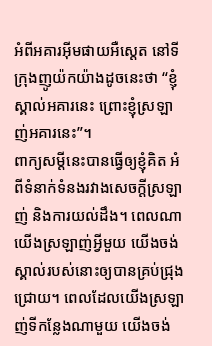អំពីអគារអ៊ីមផាយអឺស្តេត នៅទីក្រុងញូយ៉កយ៉ាងដូចនេះថា “ខ្ញុំស្គាល់អគារនេះ ព្រោះខ្ញុំស្រឡាញ់អគារនេះ”។
ពាក្យសម្តីនេះបានធ្វើឲ្យខ្ញុំគិត អំពីទំនាក់ទំនងរវាងសេចក្តីស្រឡាញ់ និងការយល់ដឹង។ ពេលណាយើងស្រឡាញ់អ្វីមួយ យើងចង់ស្គាល់របស់នោះឲ្យបានគ្រប់ជ្រុងជ្រោយ។ ពេលដែលយើងស្រឡាញ់ទីកន្លែងណាមួយ យើងចង់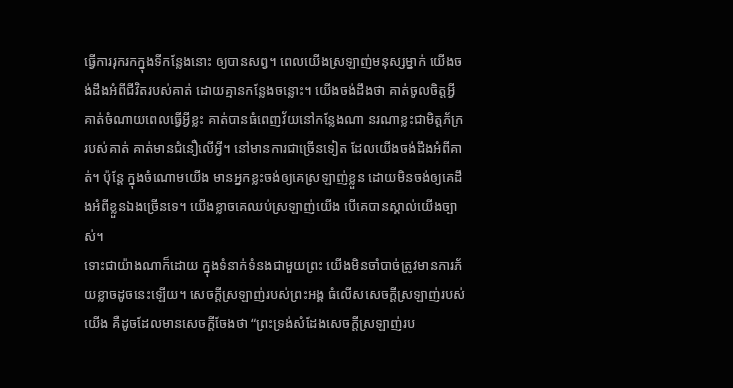ធ្វើការរុករកក្នុងទីកន្លែងនោះ ឲ្យបានសព្វ។ ពេលយើងស្រឡាញ់មនុស្សម្នាក់ យើងចង់ដឹងអំពីជីវិតរបស់គាត់ ដោយគ្មានកន្លែងចន្លោះ។ យើងចង់ដឹងថា គាត់ចូលចិត្តអ្វី គាត់ចំណាយពេលធ្វើអ្វីខ្លះ គាត់បានធំពេញវ័យនៅកន្លែងណា នរណាខ្លះជាមិត្តភ័ក្ររបស់គាត់ គាត់មានជំនឿលើអ្វី។ នៅមានការជាច្រើនទៀត ដែលយើងចង់ដឹងអំពីគាត់។ ប៉ុន្តែ ក្នុងចំណោមយើង មានអ្នកខ្លះចង់ឲ្យគេស្រឡាញ់ខ្លួន ដោយមិនចង់ឲ្យគេដឹងអំពីខ្លួនឯងច្រើនទេ។ យើងខ្លាចគេឈប់ស្រឡាញ់យើង បើគេបានស្គាល់យើងច្បាស់។
ទោះជាយ៉ាងណាក៏ដោយ ក្នុងទំនាក់ទំនងជាមួយព្រះ យើងមិនចាំបាច់ត្រូវមានការភ័យខ្លាចដូចនេះឡើយ។ សេចក្តីស្រឡាញ់របស់ព្រះអង្គ ធំលើសសេចក្តីស្រឡាញ់របស់យើង គឺដូចដែលមានសេចក្តីចែងថា “ព្រះទ្រង់សំដែងសេចក្តីស្រឡាញ់រប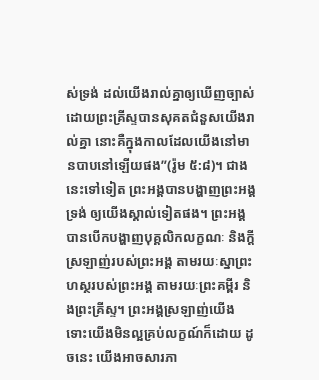ស់ទ្រង់ ដល់យើងរាល់គ្នាឲ្យឃើញច្បាស់ ដោយព្រះគ្រីស្ទបានសុគតជំនួសយើងរាល់គ្នា នោះគឺក្នុងកាលដែលយើងនៅមានបាបនៅឡើយផង”(រ៉ូម ៥:៨)។ ជាងនេះទៅទៀត ព្រះអង្គបានបង្ហាញព្រះអង្គទ្រង់ ឲ្យយើងស្គាល់ទៀតផង។ ព្រះអង្គបានបើកបង្ហាញបុគ្គលិកលក្ខណៈ និងក្តីស្រឡាញ់របស់ព្រះអង្គ តាមរយៈស្នាព្រះហស្ថរបស់ព្រះអង្គ តាមរយៈព្រះគម្ពីរ និងព្រះគ្រីស្ទ។ ព្រះអង្គស្រឡាញ់យើង ទោះយើងមិនល្អគ្រប់លក្ខណ៍ក៏ដោយ ដូចនេះ យើងអាចសារភា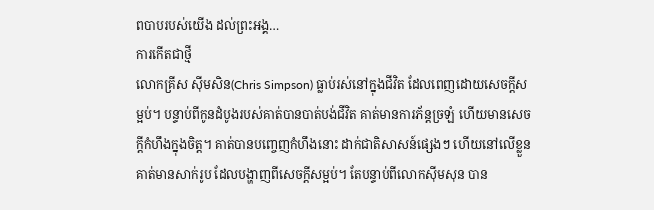ពបាបរបស់យើង ដល់ព្រះអង្គ…
ការកើតជាថ្មី
លោកគ្រីស ស៊ីមសិន(Chris Simpson) ធ្លាប់រស់នៅក្នុងជីវិត ដែលពេញដោយសេចក្តីសម្អប់។ បន្ទាប់ពីកូនដំបូងរបស់គាត់បានបាត់បង់ជីវិត គាត់មានការភ័ន្តច្រឡំ ហើយមានសេចក្តីកំហឹងក្នុងចិត្ត។ គាត់បានបញ្ចេញកំហឹងនោះ ដាក់ជាតិសាសន៍ផ្សេងៗ ហើយនៅលើខ្លួនគាត់មានសាក់រូប ដែលបង្ហាញពីសេចក្តីសម្អប់។ តែបន្ទាប់ពីលោកស៊ីមសុន បាន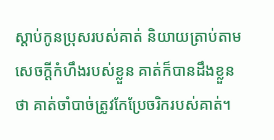ស្តាប់កូនប្រុសរបស់គាត់ និយាយត្រាប់តាមសេចក្តីកំហឹងរបស់ខ្លួន គាត់ក៏បានដឹងខ្លួនថា គាត់ចាំបាច់ត្រូវកែប្រែចរិករបស់គាត់។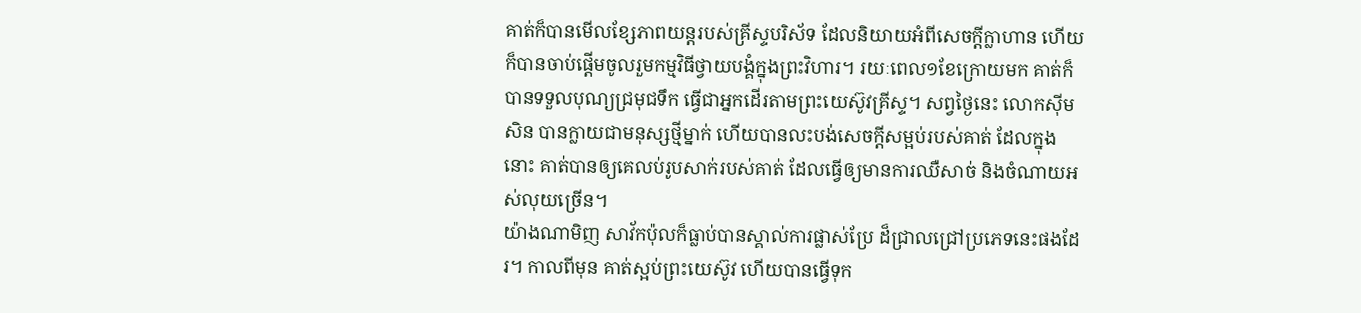គាត់ក៏បានមើលខ្សែភាពយន្តរបស់គ្រីស្ទបរិស័ទ ដែលនិយាយអំពីសេចក្តីក្លាហាន ហើយក៏បានចាប់ផ្តើមចូលរួមកម្មវិធីថ្វាយបង្គំក្នុងព្រះវិហារ។ រយៈពេល១ខែក្រោយមក គាត់ក៏បានទទួលបុណ្យជ្រមុជទឹក ធ្វើជាអ្នកដើរតាមព្រះយេស៊ូវគ្រីស្ទ។ សព្វថ្ងៃនេះ លោកស៊ីមសិន បានក្លាយជាមនុស្សថ្មីម្នាក់ ហើយបានលះបង់សេចក្តីសម្អប់របស់គាត់ ដែលក្នុងនោះ គាត់បានឲ្យគេលប់រូបសាក់របស់គាត់ ដែលធ្វើឲ្យមានការឈឺសាច់ និងចំណាយអស់លុយច្រើន។
យ៉ាងណាមិញ សាវ័កប៉ុលក៏ធ្លាប់បានស្គាល់ការផ្លាស់ប្រែ ដ៏ជ្រាលជ្រៅប្រភេទនេះផងដែរ។ កាលពីមុន គាត់ស្អប់ព្រះយេស៊ូវ ហើយបានធ្វើទុក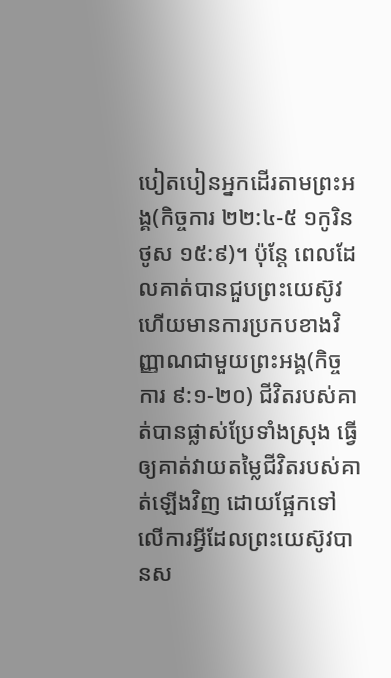បៀតបៀនអ្នកដើរតាមព្រះអង្គ(កិច្ចការ ២២:៤-៥ ១កូរិនថូស ១៥:៩)។ ប៉ុន្តែ ពេលដែលគាត់បានជួបព្រះយេស៊ូវ ហើយមានការប្រកបខាងវិញ្ញាណជាមួយព្រះអង្គ(កិច្ចការ ៩:១-២០) ជីវិតរបស់គាត់បានផ្លាស់ប្រែទាំងស្រុង ធ្វើឲ្យគាត់វាយតម្លៃជីវិតរបស់គាត់ឡើងវិញ ដោយផ្អែកទៅលើការអ្វីដែលព្រះយេស៊ូវបានស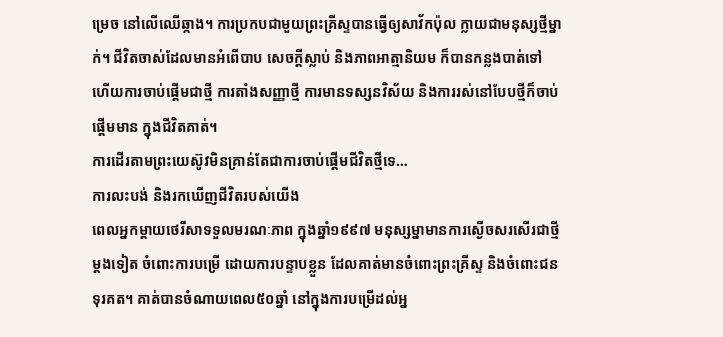ម្រេច នៅលើឈើឆ្កាង។ ការប្រកបជាមួយព្រះគ្រីស្ទបានធ្វើឲ្យសាវ័កប៉ុល ក្លាយជាមនុស្សថ្មីម្នាក់។ ជីវិតចាស់ដែលមានអំពើបាប សេចក្តីស្លាប់ និងភាពអាត្មានិយម ក៏បានកន្លងបាត់ទៅ ហើយការចាប់ផ្តើមជាថ្មី ការតាំងសញ្ញាថ្មី ការមានទស្សនវិស័យ និងការរស់នៅបែបថ្មីក៏ចាប់ផ្តើមមាន ក្នុងជីវិតគាត់។
ការដើរតាមព្រះយេស៊ូវមិនគ្រាន់តែជាការចាប់ផ្តើមជីវិតថ្មីទេ…
ការលះបង់ និងរកឃើញជីវិតរបស់យើង
ពេលអ្នកម្តាយថេរីសាទទួលមរណៈភាព ក្នុងឆ្នាំ១៩៩៧ មនុស្សម្នាមានការស្ងើចសរសើរជាថ្មីម្តងទៀត ចំពោះការបម្រើ ដោយការបន្ទាបខ្លួន ដែលគាត់មានចំពោះព្រះគ្រីស្ទ និងចំពោះជនទុរគត។ គាត់បានចំណាយពេល៥០ឆ្នាំ នៅក្នុងការបម្រើដល់អ្ន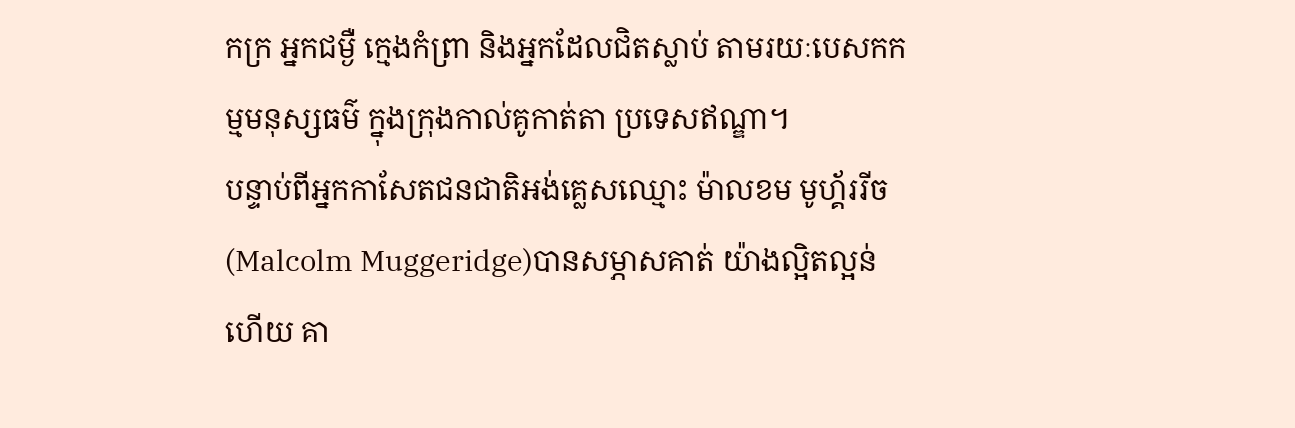កក្រ អ្នកជម្ងឺ ក្មេងកំព្រា និងអ្នកដែលជិតស្លាប់ តាមរយៈបេសកកម្មមនុស្សធម៌ ក្នុងក្រុងកាល់គូកាត់តា ប្រទេសឥណ្ឌា។
បន្ទាប់ពីអ្នកកាសែតជនជាតិអង់គ្លេសឈ្មោះ ម៉ាលខម មូហ្គ័ររីច(Malcolm Muggeridge)បានសម្ភាសគាត់ យ៉ាងល្អិតល្អន់ហើយ គា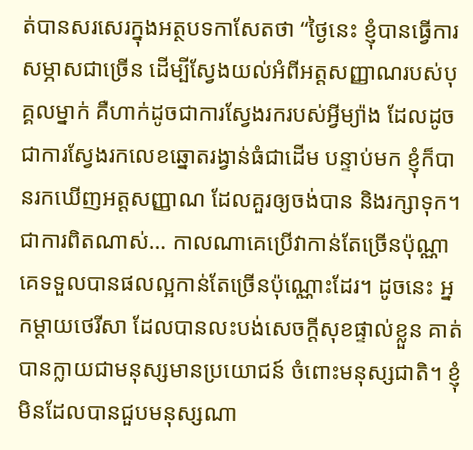ត់បានសរសេរក្នុងអត្ថបទកាសែតថា “ថ្ងៃនេះ ខ្ញុំបានធ្វើការសម្ភាសជាច្រើន ដើម្បីស្វែងយល់អំពីអត្តសញ្ញាណរបស់បុគ្គលម្នាក់ គឺហាក់ដូចជាការស្វែងរករបស់អ្វីម្យ៉ាង ដែលដូចជាការស្វែងរកលេខឆ្នោតរង្វាន់ធំជាដើម បន្ទាប់មក ខ្ញុំក៏បានរកឃើញអត្តសញ្ញាណ ដែលគួរឲ្យចង់បាន និងរក្សាទុក។ ជាការពិតណាស់… កាលណាគេប្រើវាកាន់តែច្រើនប៉ុណ្ណា គេទទួលបានផលល្អកាន់តែច្រើនប៉ុណ្ណោះដែរ។ ដូចនេះ អ្នកម្តាយថេរីសា ដែលបានលះបង់សេចក្តីសុខផ្ទាល់ខ្លួន គាត់បានក្លាយជាមនុស្សមានប្រយោជន៍ ចំពោះមនុស្សជាតិ។ ខ្ញុំមិនដែលបានជួបមនុស្សណា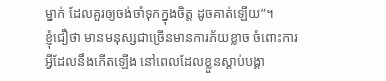ម្នាក់ ដែលគួរឲ្យចង់ចាំទុកក្នុងចិត្ត ដូចគាត់ឡើយ”។
ខ្ញុំជឿថា មានមនុស្សជាច្រើនមានការភ័យខ្លាច ចំពោះការអ្វីដែលនឹងកើតឡើង នៅពេលដែលខ្លួនស្តាប់បង្គា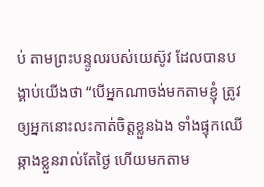ប់ តាមព្រះបន្ទូលរបស់យេស៊ូវ ដែលបានបង្គាប់យើងថា “បើអ្នកណាចង់មកតាមខ្ញុំ ត្រូវឲ្យអ្នកនោះលះកាត់ចិត្តខ្លួនឯង ទាំងផ្ទុកឈើឆ្កាងខ្លួនរាល់តែថ្ងៃ ហើយមកតាម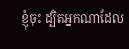ខ្ញុំចុះ ដ្បិតអ្នកណាដែល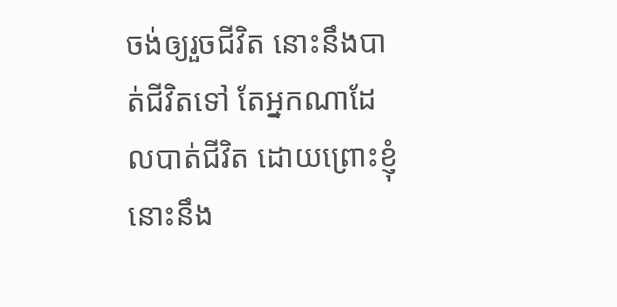ចង់ឲ្យរួចជីវិត នោះនឹងបាត់ជីវិតទៅ តែអ្នកណាដែលបាត់ជីវិត ដោយព្រោះខ្ញុំ នោះនឹង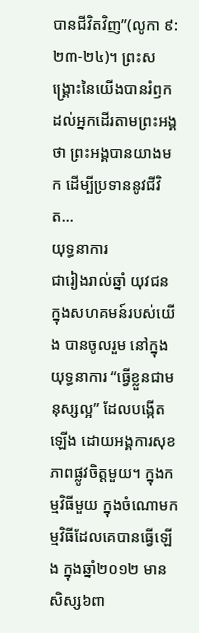បានជីវិតវិញ”(លូកា ៩:២៣-២៤)។ ព្រះសង្រ្គោះនៃយើងបានរំឭកដល់អ្នកដើរតាមព្រះអង្គថា ព្រះអង្គបានយាងមក ដើម្បីប្រទាននូវជីវិត…
យុទ្ធនាការ
ជារៀងរាល់ឆ្នាំ យុវជន ក្នុងសហគមន៍របស់យើង បានចូលរួម នៅក្នុងយុទ្ធនាការ “ធ្វើខ្លួនជាមនុស្សល្អ” ដែលបង្កើតឡើង ដោយអង្គការសុខភាពផ្លូវចិត្តមួយ។ ក្នុងកម្មវិធីមួយ ក្នុងចំណោមកម្មវិធីដែលគេបានធ្វើឡើង ក្នុងឆ្នាំ២០១២ មានសិស្ស៦ពា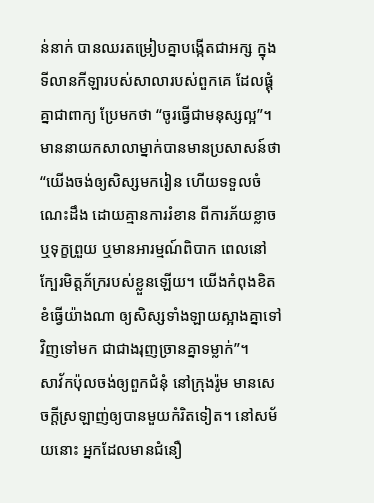ន់នាក់ បានឈរតម្រៀបគ្នាបង្កើតជាអក្ស ក្នុងទីលានកីឡារបស់សាលារបស់ពួកគេ ដែលផ្គុំគ្នាជាពាក្យ ប្រែមកថា “ចូរធ្វើជាមនុស្សល្អ”។ មាននាយកសាលាម្នាក់បានមានប្រសាសន៍ថា “យើងចង់ឲ្យសិស្សមករៀន ហើយទទួលចំណេះដឹង ដោយគ្មានការរំខាន ពីការភ័យខ្លាច ឬទុក្ខព្រួយ ឬមានអារម្មណ៍ពិបាក ពេលនៅក្បែរមិត្តភ័ក្ររបស់ខ្លួនឡើយ។ យើងកំពុងខិតខំធ្វើយ៉ាងណា ឲ្យសិស្សទាំងឡាយស្អាងគ្នាទៅវិញទៅមក ជាជាងរុញច្រានគ្នាទម្លាក់”។
សាវ័កប៉ុលចង់ឲ្យពួកជំនុំ នៅក្រុងរ៉ូម មានសេចក្តីស្រឡាញ់ឲ្យបានមួយកំរិតទៀត។ នៅសម័យនោះ អ្នកដែលមានជំនឿ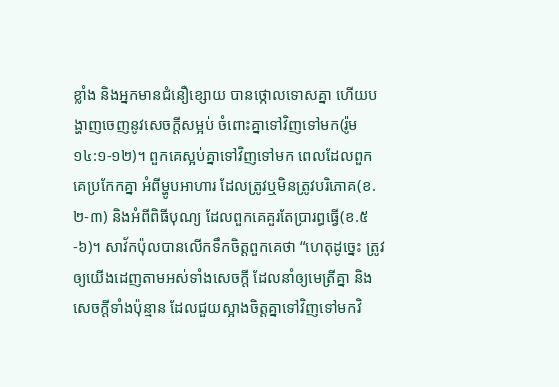ខ្លាំង និងអ្នកមានជំនឿខ្សោយ បានថ្កោលទោសគ្នា ហើយបង្ហាញចេញនូវសេចក្តីសម្អប់ ចំពោះគ្នាទៅវិញទៅមក(រ៉ូម ១៤:១-១២)។ ពួកគេស្អប់គ្នាទៅវិញទៅមក ពេលដែលពួកគេប្រកែកគ្នា អំពីម្ហូបអាហារ ដែលត្រូវឬមិនត្រូវបរិភោគ(ខ.២-៣) និងអំពីពិធីបុណ្យ ដែលពួកគេគួរតែប្រារព្ធធ្វើ(ខ.៥-៦)។ សាវ័កប៉ុលបានលើកទឹកចិត្តពួកគេថា “ហេតុដូច្នេះ ត្រូវឲ្យយើងដេញតាមអស់ទាំងសេចក្តី ដែលនាំឲ្យមេត្រីគ្នា និងសេចក្តីទាំងប៉ុន្មាន ដែលជួយស្អាងចិត្តគ្នាទៅវិញទៅមកវិ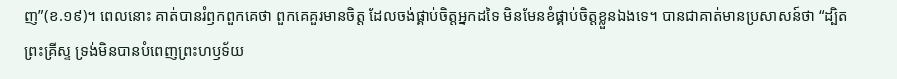ញ”(ខ.១៩)។ ពេលនោះ គាត់បានរំឭកពួកគេថា ពួកគេគួរមានចិត្ត ដែលចង់ផ្គាប់ចិត្តអ្នកដទៃ មិនមែនខំផ្គាប់ចិត្តខ្លួនឯងទេ។ បានជាគាត់មានប្រសាសន៍ថា “ដ្បិតព្រះគ្រីស្ទ ទ្រង់មិនបានបំពេញព្រះហឫទ័យ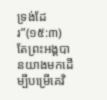ទ្រង់ដែរ”(១៥:៣) តែព្រះអង្គបានយាងមកដើម្បីបម្រើគេវិ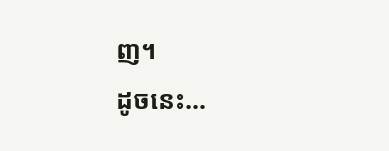ញ។
ដូចនេះ…